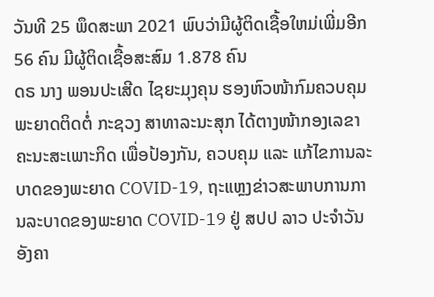ວັນທີ 25 ພຶດສະພາ 2021 ພົບວ່າມີຜູ້ຕິດເຊື້ອໃຫມ່ເພີ່ມອີກ 56 ຄົນ ມີຜູ້ຕິດເຊື້ອສະສົມ 1.878 ຄົນ
ດຣ ນາງ ພອນປະເສີດ ໄຊຍະມຸງຄຸນ ຮອງຫົວໜ້າກົມຄວບຄຸມພະຍາດຕິດຕໍ່ ກະຊວງ ສາທາລະນະສຸກ ໄດ້ຕາງໜ້າກອງເລຂາຄະນະສະເພາະກິດ ເພື່ອປ້ອງກັນ, ຄວບຄຸມ ແລະ ແກ້ໄຂການລະບາດຂອງພະຍາດ COVID-19, ຖະແຫຼງຂ່າວສະພາບການການລະບາດຂອງພະຍາດ COVID-19 ຢູ່ ສປປ ລາວ ປະຈຳວັນອັງຄາ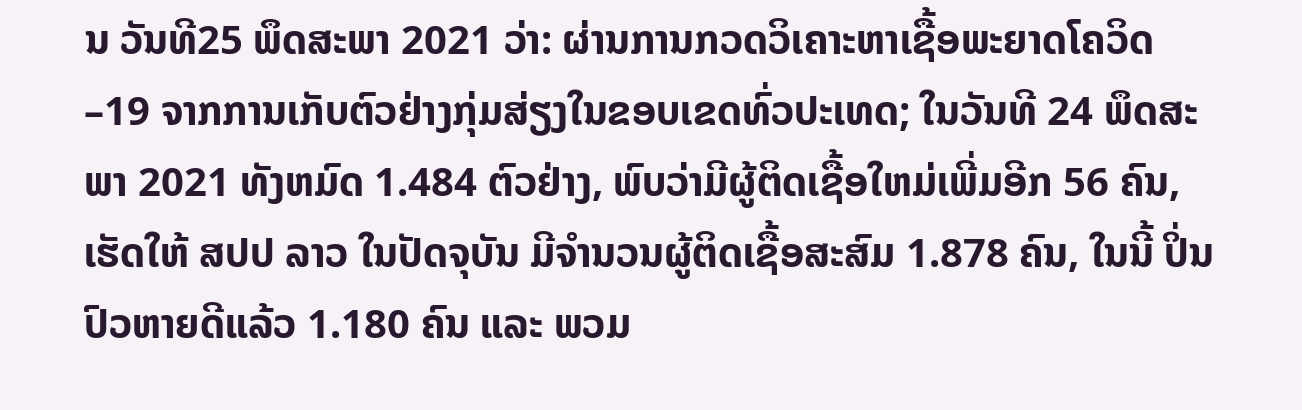ນ ວັນທີ25 ພຶດສະພາ 2021 ວ່າ: ຜ່ານການກວດວິເຄາະຫາເຊື້ອພະຍາດໂຄວິດ–19 ຈາກການເກັບຕົວຢ່າງກຸ່ມສ່ຽງໃນຂອບເຂດທົ່ວປະເທດ; ໃນວັນທີ 24 ພຶດສະພາ 2021 ທັງຫມົດ 1.484 ຕົວຢ່າງ, ພົບວ່າມີຜູ້ຕິດເຊື້ອໃຫມ່ເພີ່ມອີກ 56 ຄົນ, ເຮັດໃຫ້ ສປປ ລາວ ໃນປັດຈຸບັນ ມີຈໍານວນຜູ້ຕິດເຊື້ອສະສົມ 1.878 ຄົນ, ໃນນີ້ ປິ່ນປົວຫາຍດີແລ້ວ 1.180 ຄົນ ແລະ ພວມ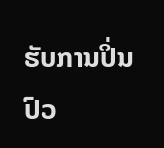ຮັບການປິ່ນປົວ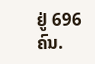ຢູ່ 696 ຄົນ.